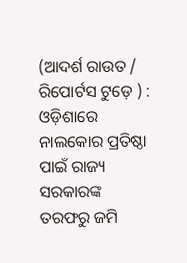(ଆଦର୍ଶ ରାଉତ / ରିପୋର୍ଟସ ଟୁଡ଼େ ) : ଓଡ଼ିଶାରେ ନାଲକୋର ପ୍ରତିଷ୍ଠା ପାଇଁ ରାଜ୍ୟ ସରକାରଙ୍କ ତରଫରୁ ଜମି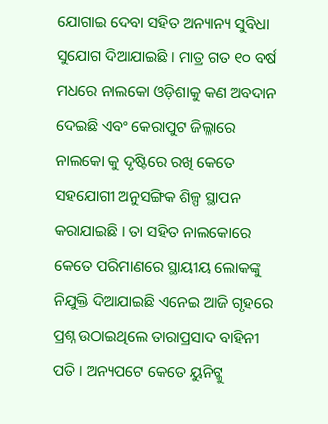ଯୋଗାଇ ଦେବା ସହିତ ଅନ୍ୟାନ୍ୟ ସୁବିଧା ସୁଯୋଗ ଦିଆଯାଇଛି । ମାତ୍ର ଗତ ୧୦ ବର୍ଷ ମଧରେ ନାଲକୋ ଓଡ଼ିଶାକୁ କଣ ଅବଦାନ ଦେଇଛି ଏବଂ କେରାପୁଟ ଜିଲ୍ଳାରେ ନାଲକୋ କୁ ଦୃଷ୍ଟିରେ ରଖି କେତେ ସହଯୋଗୀ ଅନୁସଙ୍ଗିକ ଶିଳ୍ପ ସ୍ଥାପନ କରାଯାଇଛି । ତା ସହିତ ନାଲକୋରେ କେତେ ପରିମାଣରେ ସ୍ଥାୟୀୟ ଲୋକଙ୍କୁ ନିଯୁକ୍ତି ଦିଆଯାଇଛି ଏନେଇ ଆଜି ଗୃହରେ ପ୍ରଶ୍ନ ଉଠାଇଥିଲେ ତାରାପ୍ରସାଦ ବାହିନୀ ପତି । ଅନ୍ୟପଟେ କେତେ ୟୁନିଟ୍କୁ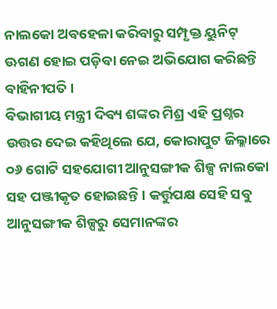ନାଲକୋ ଅବହେଳା କରିବାରୁ ସମ୍ପୃକ୍ତ ୟୁନିଟ୍ ଊଗଣ ହୋଇ ପଡ଼ିବା ନେଇ ଅଭିଯୋଗ କରିଛନ୍ତି ବାହିନୀପତି ।
ବିଭାଗୀୟ ମନ୍ତ୍ରୀ ଦିବ୍ୟ ଶଙ୍କର ମିଶ୍ର ଏହି ପ୍ରଶ୍ନର ଉତ୍ତର ଦେଇ କହିଥିଲେ ଯେ, କୋରାପୁଟ ଜିଲ୍ଳାରେ ୦୬ ଗୋଟି ସହଯୋଗୀ ଆନୁସଙ୍ଗୀକ ଶିଳ୍ପ ନାଲକୋ ସହ ପଞ୍ଜୀକୃତ ହୋଇଛନ୍ତି । କର୍ତ୍ତୁପକ୍ଷ ସେହି ସବୁ ଆନୁସଙ୍ଗୀକ ଶିଳ୍ପରୁ ସେମାନଙ୍କର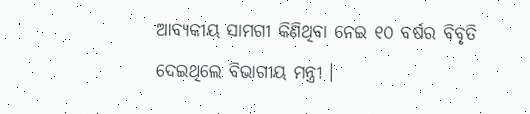ଆବ୍ୟକୀୟ ସାମଗୀ କିଣିଥିବା ନେଇ ୧୦ ବର୍ଷର ବିବୃତି ଦେଇଥିଲେ ବିଭାଗୀୟ ମନ୍ତ୍ରୀ ।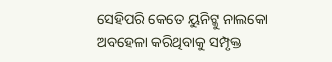ସେହିପରି କେତେ ୟୁନିଟ୍କୁ ନାଲକୋ ଅବହେଳା କରିଥିବାକୁ ସମ୍ପୃକ୍ତ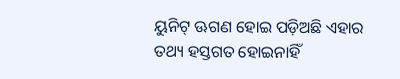ୟୁନିଟ୍ ଊଗଣ ହୋଇ ପଡ଼ିଅଛି ଏହାର ତଥ୍ୟ ହସ୍ତଗତ ହୋଇନାହିଁ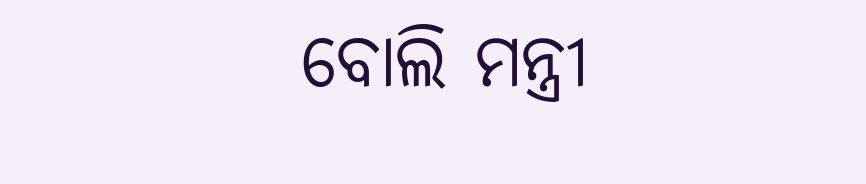ବୋଲି ମନ୍ତ୍ରୀ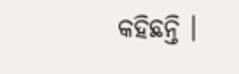କହିଛନ୍ତି ।